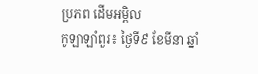ប្រភព ដើមអម្ពិល
កូឡាឡាំពួរ៖ ថ្ងៃទី៩ ខែមីនា ឆ្នាំ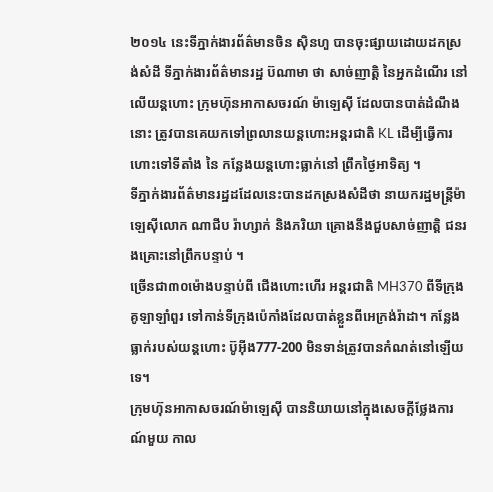២០១៤ នេះទីភ្នាក់ងារព័ត៌មានចិន ស៊ិនហួ បានចុះផ្សាយដោយដកស្រង់សំដី ទីភ្នាក់ងារព័ត៌មានរដ្ឋ ប៊ណាមា ថា សាច់ញាត្តិ នៃអ្នកដំណើរ នៅលើយន្ដហោះ ក្រុមហ៊ុនអាកាសចរណ៍ ម៉ាឡេស៊ី ដែលបានបាត់ដំណឹងនោះ ត្រូវបានគេយកទៅព្រលានយន្តហោះអន្តរជាតិ KL ដើម្បីធ្វើការហោះទៅទីតាំង នៃ កន្លែងយន្តហោះធ្លាក់នៅ ព្រឹកថ្ងៃអាទិត្យ ។
ទីភ្នាក់ងារព័ត៌មានរដ្ឋដដែលនេះបានដកស្រងសំដីថា នាយករដ្ឋមន្រ្តីម៉ាឡេស៊ីលោក ណាជីប រ៉ាហ្សាក់ និងភរិយា គ្រោងនឹងជួបសាច់ញាត្តិ ជនរងគ្រោះនៅព្រឹកបន្ទាប់ ។
ច្រើនជា៣០ម៉ោងបន្ទាប់ពី ជើងហោះហើរ អន្តរជាតិ MH370 ពីទីក្រុងគូឡាឡាំពួរ ទៅកាន់ទីក្រុងប៉េកាំងដែលបាត់ខ្លួនពីអេក្រង់រ៉ាដា។ កន្លែងធ្លាក់របស់យន្តហោះ ប៊ូអ៊ីង777-200 មិនទាន់ត្រូវបានកំណត់នៅឡើយទេ។
ក្រុមហ៊ុនអាកាសចរណ៍ម៉ាឡេស៊ី បាននិយាយនៅក្នុងសេចក្តីថ្លែងការណ៍មួយ កាល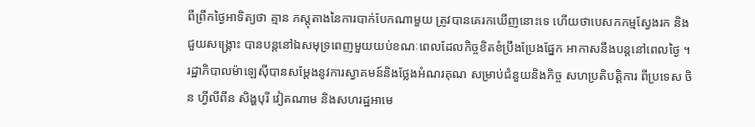ពីព្រឹកថ្ងៃអាទិត្យថា គ្មាន ភស្តុតាងនៃការបាក់បែកណាមួយ ត្រូវបានគេរកឃើញនោះទេ ហើយថាបេសកកម្មស្វែងរក និងជួយសង្គ្រោះ បានបន្តនៅឯសមុទ្រពេញមួយយប់ខណៈពេលដែលកិច្ចខិតខំប្រឹងប្រែងផ្នែក អាកាសនឹងបន្តនៅពេលថ្ងៃ ។
រដ្ឋាភិបាលម៉ាឡេស៊ីបានសម្តែងនូវការស្វាគមន៍និងថ្លែងអំណរគុណ សម្រាប់ជំនួយនិងកិច្ច សហប្រតិបត្តិការ ពីប្រទេស ចិន ហ្វីលីពីន សិង្ហបុរី វៀតណាម និងសហរដ្ឋអាមេ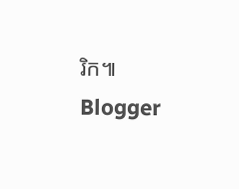រិក៕
Blogger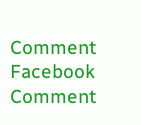Comment
Facebook Comment